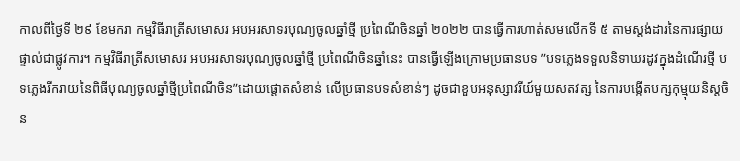កាលពីថ្ងៃទី ២៩ ខែមករា កម្មវិធីរាត្រីសមោសរ អបអរសាទរបុណ្យចូលឆ្នាំថ្មី ប្រពៃណីចិនឆ្នាំ ២០២២ បានធ្វើការហាត់សមលើកទី ៥ តាមស្តង់ដារនៃការផ្សាយផ្ទាល់ជាផ្លូវការ។ កម្មវិធីរាត្រីសមោសរ អបអរសាទរបុណ្យចូលឆ្នាំថ្មី ប្រពៃណីចិនឆ្នាំនេះ បានធ្វើឡើងក្រោមប្រធានបទ ”បទភ្លេងទទួលនិទាឃរដូវក្នុងដំណើរថ្មី បទភ្លេងរីករាយនៃពិធីបុណ្យចូលឆ្នាំថ្មីប្រពៃណីចិន”ដោយផ្តោតសំខាន់ លើប្រធានបទសំខាន់ៗ ដូចជាខួបអនុស្សាវរីយ៍មួយសតវត្ស នៃការបង្កើតបក្សកុម្មុយនិស្តចិន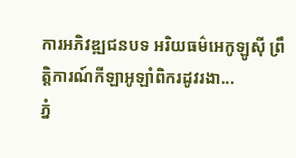ការអភិវឌ្ឍជនបទ អរិយធម៌អេកូឡូស៊ី ព្រឹតិ្តការណ៍កីឡាអូឡាំពិករដូវរងា...
ភ្នំ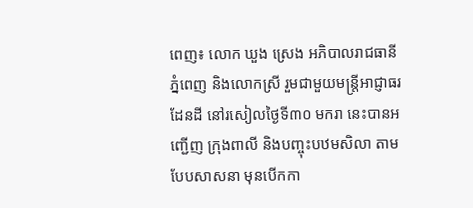ពេញ៖ លោក ឃួង ស្រេង អភិបាលរាជធានីភ្នំពេញ និងលោកស្រី រួមជាមួយមន្ត្រីអាជ្ញាធរដែនដី នៅរសៀលថ្ងៃទី៣០ មករា នេះបានអញ្ជើញ ក្រុងពាលី និងបញ្ចុះបឋមសិលា តាមបែបសាសនា មុនបើកកា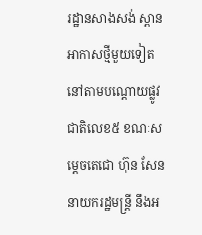រដ្ឋានសាងសង់ ស្ពានអាកាសថ្មីមួយទៀត នៅតាមបណ្ដោយផ្លូវជាតិលេខ៥ ខណៈសម្តេចតេជោ ហ៊ុន សែន នាយករដ្ឋមន្រ្តី នឹងអ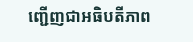ញ្ជើញជាអធិបតីភាព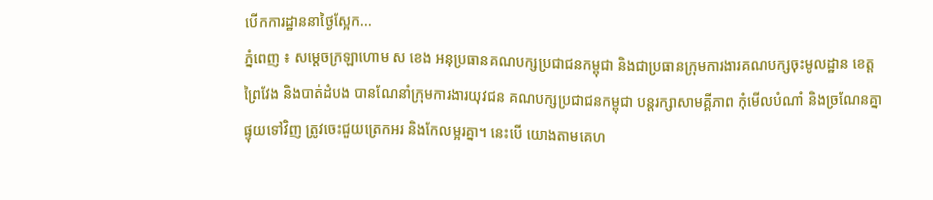បើកការដ្ឋាននាថ្ងៃស្អែក...
ភ្នំពេញ ៖ សម្ដេចក្រឡាហោម ស ខេង អនុប្រធានគណបក្សប្រជាជនកម្ពុជា និងជាប្រធានក្រុមការងារគណបក្សចុះមូលដ្ឋាន ខេត្តព្រៃវែង និងបាត់ដំបង បានណែនាំក្រុមការងារយុវជន គណបក្សប្រជាជនកម្ពុជា បន្តរក្សាសាមគ្គីភាព កុំមើលបំណាំ និងច្រណែនគ្នា ផ្ទុយទៅវិញ ត្រូវចេះជួយត្រេកអរ និងកែលម្អរគ្នា។ នេះបេី យោងតាមគេហ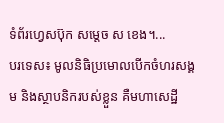ទំព័រហ្វេសប៊ុក សម្ដេច ស ខេង។...
បរទេស៖ មូលនិធិប្រមោលបើកចំហរសង្គម និងស្ថាបនិករបស់ខ្លួន គឺមហាសេដ្ឋី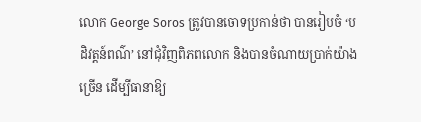លោក George Soros ត្រូវបានចោទប្រកាន់ថា បានរៀបចំ ‘បដិវត្តន៍ពណ៌’ នៅជុំវិញពិភពលោក និងបានចំណាយប្រាក់យ៉ាងច្រើន ដើម្បីធានាឱ្យ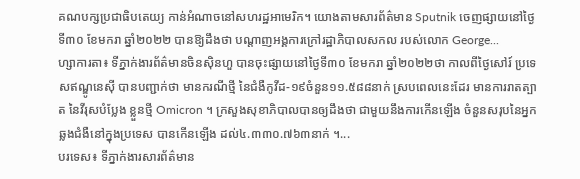គណបក្សប្រជាធិបតេយ្យ កាន់អំណាចនៅសហរដ្ឋអាមេរិក។ យោងតាមសារព័ត៌មាន Sputnik ចេញផ្សាយនៅថ្ងៃទី៣០ ខែមករា ឆ្នាំ២០២២ បានឱ្យដឹងថា បណ្តាញអង្គការក្រៅរដ្ឋាភិបាលសកល របស់លោក George...
ហ្សាការតា៖ ទីភ្នាក់ងារព័ត៌មានចិនស៊ិនហួ បានចុះផ្សាយនៅថ្ងៃទី៣០ ខែមករា ឆ្នាំ២០២២ថា កាលពីថ្ងៃសៅរ៍ ប្រទេសឥណ្ឌូនេស៊ី បានបញ្ជាក់ថា មានករណីថ្មី នៃជំងឺកូវីដ-១៩ចំនួន១១.៥៨៨នាក់ ស្របពេលនេះដែរ មានការរាតត្បាត នៃវីរុសបំប្លែង ខ្លួនថ្មី Omicron ។ ក្រសួងសុខាភិបាលបានឲ្យដឹងថា ជាមួយនឹងការកើនឡើង ចំនួនសរុបនៃអ្នកឆ្លងជំងឺនៅក្នុងប្រទេស បានកើនឡើង ដល់៤.៣៣០.៧៦៣នាក់ ។...
បរទេស៖ ទីភ្នាក់ងារសារព័ត៌មាន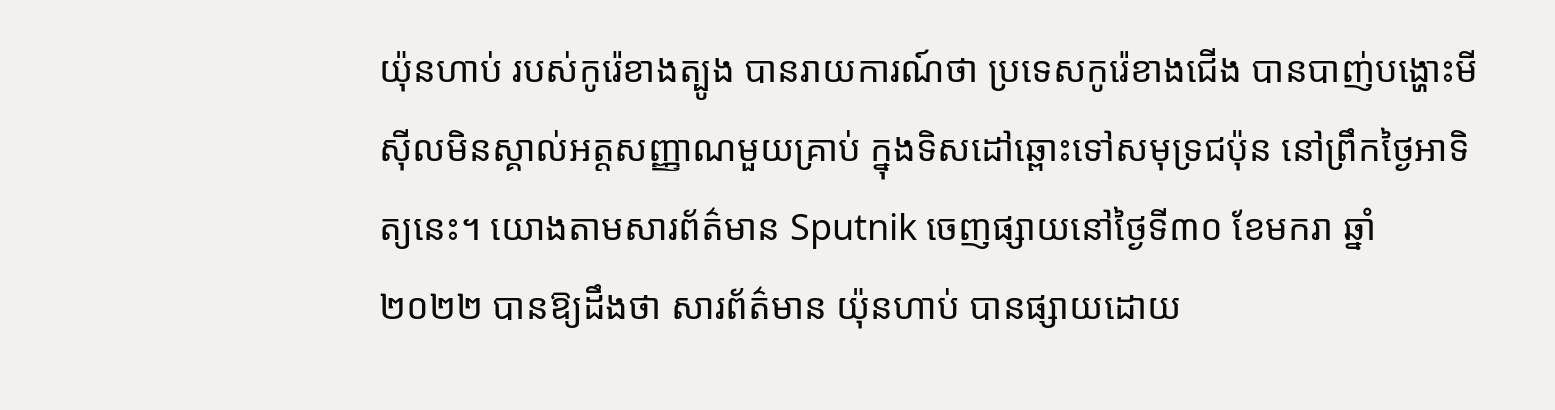យ៉ុនហាប់ របស់កូរ៉េខាងត្បូង បានរាយការណ៍ថា ប្រទេសកូរ៉េខាងជើង បានបាញ់បង្ហោះមីស៊ីលមិនស្គាល់អត្តសញ្ញាណមួយគ្រាប់ ក្នុងទិសដៅឆ្ពោះទៅសមុទ្រជប៉ុន នៅព្រឹកថ្ងៃអាទិត្យនេះ។ យោងតាមសារព័ត៌មាន Sputnik ចេញផ្សាយនៅថ្ងៃទី៣០ ខែមករា ឆ្នាំ២០២២ បានឱ្យដឹងថា សារព័ត៌មាន យ៉ុនហាប់ បានផ្សាយដោយ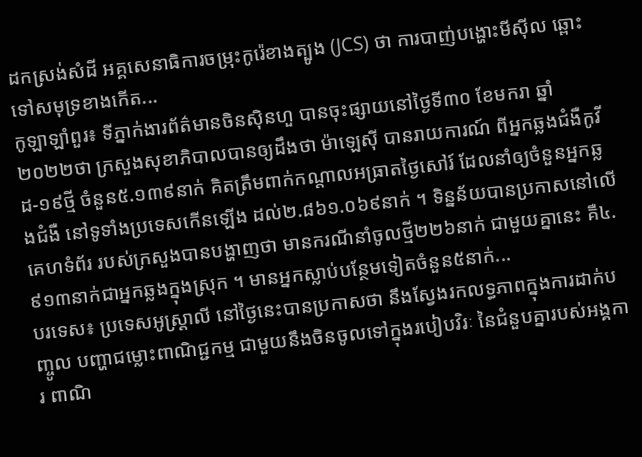ដកស្រង់សំដី អគ្គសេនាធិការចម្រុះកូរ៉េខាងត្បូង (JCS) ថា ការបាញ់បង្ហោះមីស៊ីល ឆ្ពោះទៅសមុទ្រខាងកើត...
កូឡាឡាំពួរ៖ ទីភ្នាក់ងារព័ត៌មានចិនស៊ិនហួ បានចុះផ្សាយនៅថ្ងៃទី៣០ ខែមករា ឆ្នាំ២០២២ថា ក្រសួងសុខាភិបាលបានឲ្យដឹងថា ម៉ាឡេស៊ី បានរាយការណ៍ ពីអ្នកឆ្លងជំងឺកូវីដ-១៩ថ្មី ចំនួន៥.១៣៩នាក់ គិតត្រឹមពាក់កណ្តាលអធ្រាតថ្ងៃសៅរ៍ ដែលនាំឲ្យចំនួនអ្នកឆ្លងជំងឺ នៅទូទាំងប្រទេសកើនឡើង ដល់២.៨៦១.០៦៩នាក់ ។ ទិន្នន័យបានប្រកាសនៅលើគេហទំព័រ របស់ក្រសួងបានបង្ហាញថា មានករណីនាំចូលថ្មី២២៦នាក់ ជាមួយគ្នានេះ គឺ៤.៩១៣នាក់ជាអ្នកឆ្លងក្នុងស្រុក ។ មានអ្នកស្លាប់បន្ថែមទៀតចំនួន៥នាក់...
បរទេស៖ ប្រទេសអូស្ត្រាលី នៅថ្ងៃនេះបានប្រកាសថា នឹងស្វែងរកលទ្ធភាពក្នុងការដាក់បញ្ចូល បញ្ហាជម្លោះពាណិជ្ជកម្ម ជាមួយនឹងចិនចូលទៅក្នុងរបៀបវិរៈ នៃជំនួបគ្នារបស់អង្គការ ពាណិ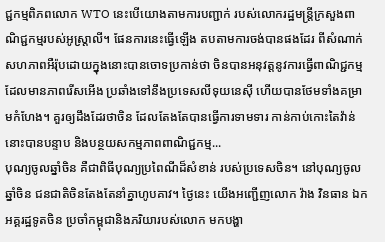ជ្ជកម្មពិភពលោក WTO នេះបើយោងតាមការបញ្ជាក់ របស់លោករដ្ឋមន្ត្រីក្រសួងពាណិជ្ជកម្មរបស់អូស្ត្រាលី។ ផែនការនេះធ្វើឡើង តបតាមការចង់បានផងដែរ ពីសំណាក់សហភាពអឺរ៉ុបដោយក្នុងនោះបានចោទប្រកាន់ថា ចិនបានអនុវត្តនូវការធ្វើពាណិជ្ជកម្ម ដែលមានភាពរើសអើង ប្រឆាំងទៅនឹងប្រទេសលីទុយនេស៊ី ហើយបានថែមទាំងគម្រាមកំហែង។ គួរឲ្យដឹងដែរថាចិន ដែលតែងតែបានធ្វើការទាមទារ កាន់កាប់កោះតៃវ៉ាន់នោះបានបន្ទាប និងបន្ថយសកម្មភាពពាណិជ្ជកម្ម...
បុណ្យចូលឆ្នាំចិន គឺជាពិធីបុណ្យប្រពៃណីដ៏សំខាន់ របស់ប្រទេសចិន។ នៅបុណ្យចូលឆ្នាំចិន ជនជាតិចិនតែងតែនាំគ្នាហូបគាវ។ ថ្ងៃនេះ យើងអញ្ជើញលោក វ៉ាង វិនធាន ឯកអគ្គរដ្ឋទូតចិន ប្រចាំកម្ពុជានិងភរិយារបស់លោក មកបង្ហា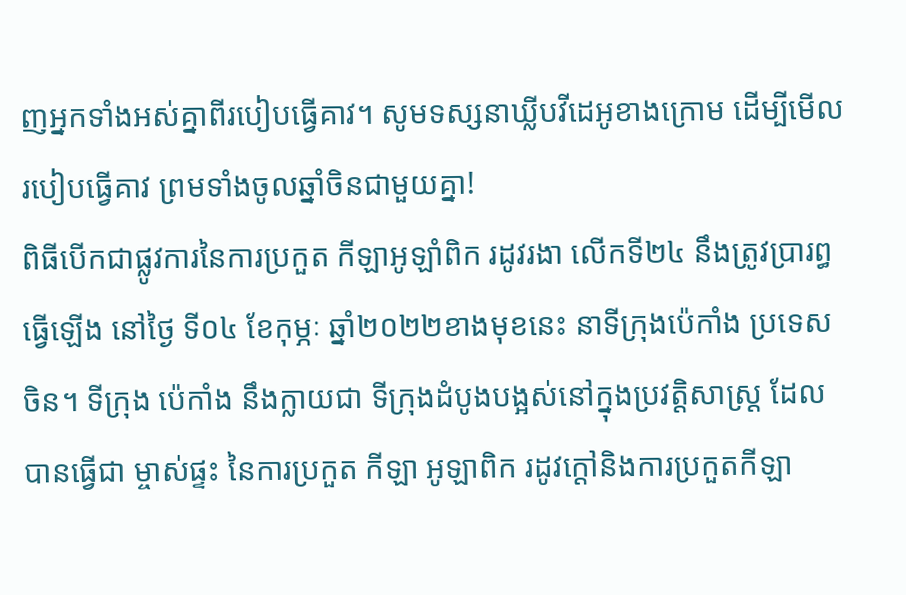ញអ្នកទាំងអស់គ្នាពីរបៀបធ្វើគាវ។ សូមទស្សនាឃ្លីបវីដេអូខាងក្រោម ដើម្បីមើលរបៀបធ្វើគាវ ព្រមទាំងចូលឆ្នាំចិនជាមួយគ្នា!
ពិធីបើកជាផ្លូវការនៃការប្រកួត កីឡាអូឡាំពិក រដូវរងា លើកទី២៤ នឹងត្រូវប្រារព្ធធ្វើឡើង នៅថ្ងៃ ទី០៤ ខែកុម្ភៈ ឆ្នាំ២០២២ខាងមុខនេះ នាទីក្រុងប៉េកាំង ប្រទេស ចិន។ ទីក្រុង ប៉េកាំង នឹងក្លាយជា ទីក្រុងដំបូងបង្អស់នៅក្នុងប្រវត្តិសាស្រ្ត ដែលបានធ្វើជា ម្ចាស់ផ្ទះ នៃការប្រកួត កីឡា អូឡាពិក រដូវក្ដៅនិងការប្រកួតកីឡា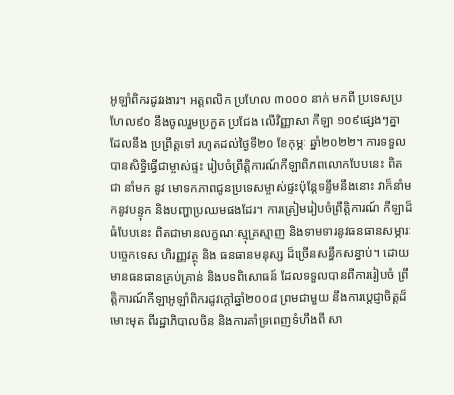អូឡាំពិករដូវរងារ។ អត្តពលិក ប្រហែល ៣០០០ នាក់ មកពី ប្រទេសប្រហែល៩០ នឹងចូលរួមប្រកួត ប្រជែង លើវិញ្ញាសា កីឡា ១០៩ផ្សេងៗគ្នា ដែលនឹង ប្រព្រឹត្តទៅ រហូតដល់ថ្ងៃទី២០ ខែកុម្ភៈ ឆ្នាំ២០២២។ ការទទួលបានសិទ្ធិធ្វើជាម្ចាស់ផ្ទះ រៀបចំព្រឹត្តិការណ៍កីឡាពិភពលោកបែបនេះ ពិតជា នាំមក នូវ មោទកភាពជូនប្រទេសម្ចាស់ផ្ទះប៉ុន្តែទន្ទឹមនឹងនោះ វាក៏នាំមកនូវបន្ទុក និងបញ្ហាប្រឈមផងដែរ។ ការត្រៀមរៀបចំព្រឹត្តិការណ៍ កីឡាដ៏ធំបែបនេះ ពិតជាមានលក្ខណៈស្មុគ្រស្មាញ និងទាមទារនូវធនធានសម្ភារៈបច្ចេកទេស ហិរញ្ញវត្ថុ និង ធនធានមនុស្ស ដ៏ច្រើនសន្ធឹកសន្ធាប់។ ដោយមានធនធានគ្រប់គ្រាន់ និងបទពិសោធន៍ ដែលទទួលបានពីការរៀបចំ ព្រឹត្តិការណ៍កីឡាអូឡាំពិករដូវក្ដៅឆ្នាំ២០០៨ ព្រមជាមួយ នឹងការប្ដេជ្ញាចិត្តដ៏មោះមុត ពីរដ្ឋាភិបាលចិន និងការគាំទ្រពេញទំហឹងពី សា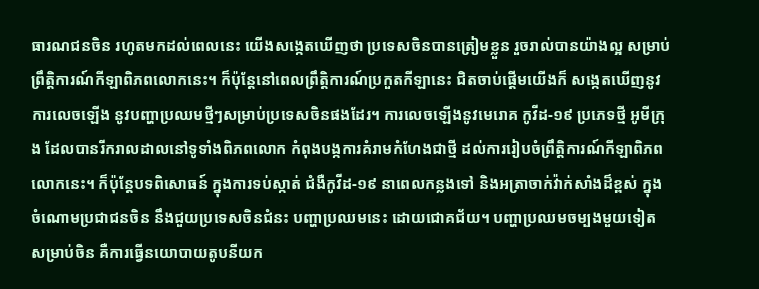ធារណជនចិន រហូតមកដល់ពេលនេះ យើងសង្កេតឃើញថា ប្រទេសចិនបានត្រៀមខ្លួន រួចរាល់បានយ៉ាងល្អ សម្រាប់ព្រឹត្តិការណ៍កីឡាពិភពលោកនេះ។ ក៏ប៉ុន្តែនៅពេលព្រឹត្តិការណ៍ប្រកួតកីឡានេះ ជិតចាប់ផ្ដើមយើងក៏ សង្កេតឃើញនូវការលេចឡើង នូវបញ្ហាប្រឈមថ្មីៗសម្រាប់ប្រទេសចិនផងដែរ។ ការលេចឡើងនូវមេរោគ កូវីដ-១៩ ប្រភេទថ្មី អូមីក្រុង ដែលបានរីករាលដាលនៅទូទាំងពិភពលោក កំពុងបង្កការគំរាមកំហែងជាថ្មី ដល់ការរៀបចំព្រឹត្តិការណ៍កីឡាពិភពលោកនេះ។ ក៏ប៉ុន្តែបទពិសោធន៍ ក្នុងការទប់ស្កាត់ ជំងឺកូវីដ-១៩ នាពេលកន្លងទៅ និងអត្រាចាក់វ៉ាក់សាំងដ៏ខ្ពស់ ក្នុងចំណោមប្រជាជនចិន នឹងជួយប្រទេសចិនជំនះ បញ្ហាប្រឈមនេះ ដោយជោគជ័យ។ បញ្ហាប្រឈមចម្បងមួយទៀត សម្រាប់ចិន គឺការធ្វើនយោបាយតូបនីយក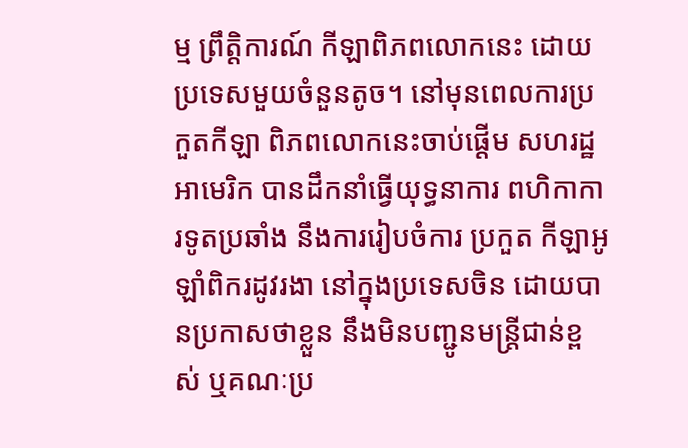ម្ម ព្រឹត្តិការណ៍ កីឡាពិភពលោកនេះ ដោយប្រទេសមួយចំនួនតូច។ នៅមុនពេលការប្រកួតកីឡា ពិភពលោកនេះចាប់ផ្ដើម សហរដ្ឋអាមេរិក បានដឹកនាំធ្វើយុទ្ធនាការ ពហិកាការទូតប្រឆាំង នឹងការរៀបចំការ ប្រកួត កីឡាអូឡាំពិករដូវរងា នៅក្នុងប្រទេសចិន ដោយបានប្រកាសថាខ្លួន នឹងមិនបញ្ជូនមន្ត្រីជាន់ខ្ពស់ ឬគណៈប្រ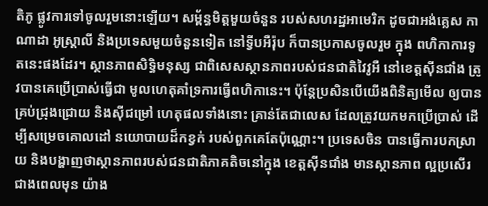តិភូ ផ្លូវការទៅចូលរួមនោះឡើយ។ សម្ព័ន្ធមិត្តមួយចំនួន របស់សហរដ្ឋអាមេរិក ដូចជាអង់គ្លេស កាណាដា អូស្រ្តាលី និងប្រទេសមួយចំនួនទៀត នៅទ្វីបអឺរ៉ុប ក៏បានប្រកាសចូលរួម ក្នុង ពហិកាការទូតនេះផងដែរ។ ស្ថានភាពសិទ្ធិមនុស្ស ជាពិសេសស្ថានភាពរបស់ជនជាតិវៃវូអឺ នៅខេត្តស៊ីនជាំង ត្រូវបានគេប្រើប្រាស់ធ្វើជា មូលហេតុគាំទ្រការធ្វើពហិកានេះ។ ប៉ុន្តែប្រសិនបើយើងពិនិត្យមើល ឲ្យបានគ្រប់ជ្រុងជ្រោយ និងស៊ីជម្រៅ ហេតុផលទាំងនោះ គ្រាន់តែជាលេស ដែលត្រូវយកមកប្រើប្រាស់ ដើម្បីសម្រេចគោលដៅ នយោបាយដ៏កខ្វក់ របស់ពួកគេតែប៉ុណ្ណោះ។ ប្រទេសចិន បានធ្វើការបកស្រាយ និងបង្ហាញថាស្ថានភាពរបស់ជនជាតិភាគតិចនៅក្នុង ខេត្តស៊ីនជាំង មានស្ថានភាព ល្អប្រសើរ ជាងពេលមុន យ៉ាង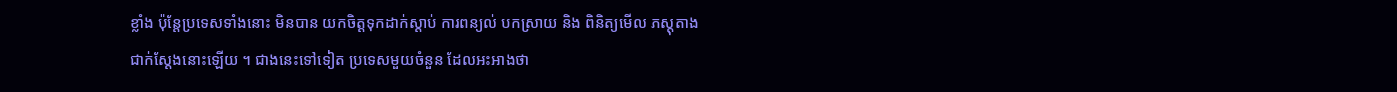ខ្លាំង ប៉ុន្តែប្រទេសទាំងនោះ មិនបាន យកចិត្តទុកដាក់ស្ដាប់ ការពន្យល់ បកស្រាយ និង ពិនិត្យមើល ភស្តុតាងជាក់ស្ដែងនោះឡើយ ។ ជាងនេះទៅទៀត ប្រទេសមួយចំនួន ដែលអះអាងថា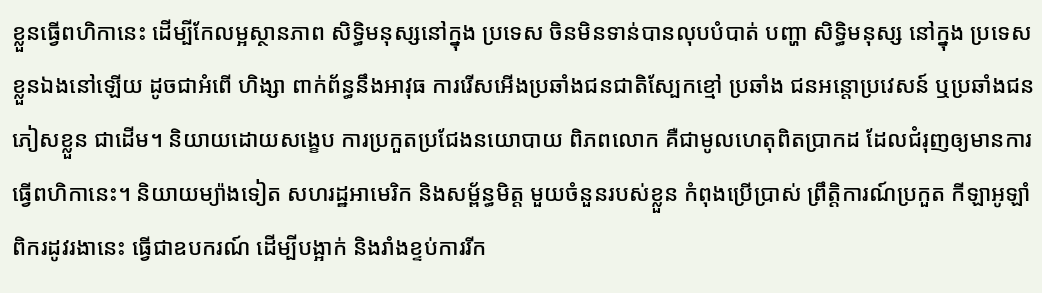ខ្លួនធ្វើពហិកានេះ ដើម្បីកែលម្អស្ថានភាព សិទ្ធិមនុស្សនៅក្នុង ប្រទេស ចិនមិនទាន់បានលុបបំបាត់ បញ្ហា សិទ្ធិមនុស្ស នៅក្នុង ប្រទេស ខ្លួនឯងនៅឡើយ ដូចជាអំពើ ហិង្សា ពាក់ព័ន្ធនឹងអាវុធ ការរើសអើងប្រឆាំងជនជាតិស្បែកខ្មៅ ប្រឆាំង ជនអន្តោប្រវេសន៍ ឬប្រឆាំងជនភៀសខ្លួន ជាដើម។ និយាយដោយសង្ខេប ការប្រកួតប្រជែងនយោបាយ ពិភពលោក គឺជាមូលហេតុពិតប្រាកដ ដែលជំរុញឲ្យមានការធ្វើពហិកានេះ។ និយាយម្យ៉ាងទៀត សហរដ្ឋអាមេរិក និងសម្ព័ន្ធមិត្ត មួយចំនួនរបស់ខ្លួន កំពុងប្រើប្រាស់ ព្រឹត្តិការណ៍ប្រកួត កីឡាអូឡាំពិករដូវរងានេះ ធ្វើជាឧបករណ៍ ដើម្បីបង្អាក់ និងរាំងខ្ទប់ការរីក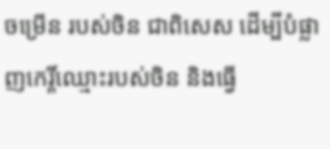ចម្រើន របស់ចិន ជាពិសេស ដើម្បីបំផ្លាញកេរ្តិ៍ឈ្មោះរបស់ចិន និងធ្វើ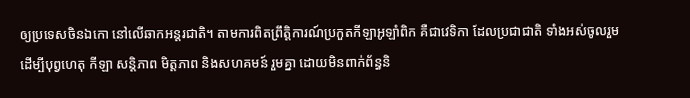ឲ្យប្រទេសចិនឯកោ នៅលើឆាកអន្តរជាតិ។ តាមការពិតព្រឹត្តិការណ៍ប្រកួតកីឡាអូឡាំពិក គឺជាវេទិកា ដែលប្រជាជាតិ ទាំងអស់ចូលរួម ដើម្បីបុព្វហេតុ កីឡា សន្តិភាព មិត្តភាព និងសហគមន៍ រួមគ្នា ដោយមិនពាក់ព័ន្ធនិ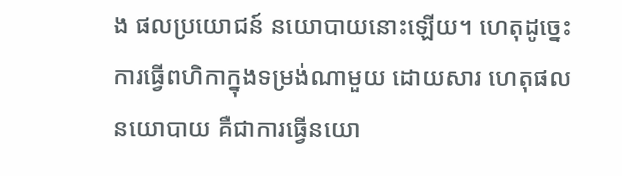ង ផលប្រយោជន៍ នយោបាយនោះឡើយ។ ហេតុដូច្នេះ ការធ្វើពហិកាក្នុងទម្រង់ណាមួយ ដោយសារ ហេតុផល នយោបាយ គឺជាការធ្វើនយោ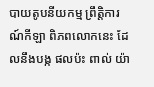បាយតូបនីយកម្ម ព្រឹត្តិការណ៍កីឡា ពិភពលោកនេះ ដែលនឹងបង្ក ផលប៉ះ ពាល់ យ៉ា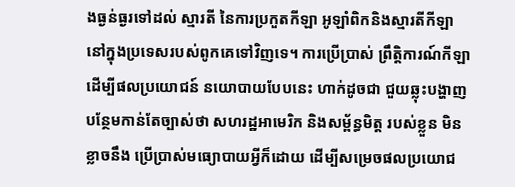ងធ្ងន់ធ្ងរទៅដល់ ស្មារតី នៃការប្រកួតកីឡា អូឡាំពិកនិងស្មារតីកីឡានៅក្នុងប្រទេសរបស់ពូកគេទៅវិញទេ។ ការប្រើប្រាស់ ព្រឹត្តិការណ៍កីឡា ដើម្បីផលប្រយោជន៍ នយោបាយបែបនេះ ហាក់ដូចជា ជួយឆ្លុះបង្ហាញបន្ថែមកាន់តែច្បាស់ថា សហរដ្ឋអាមេរិក និងសម្ព័ន្ធមិត្ត របស់ខ្លួន មិនខ្លាចនឹង ប្រើប្រាស់មធ្យោបាយអ្វីក៏ដោយ ដើម្បីសម្រេចផលប្រយោជ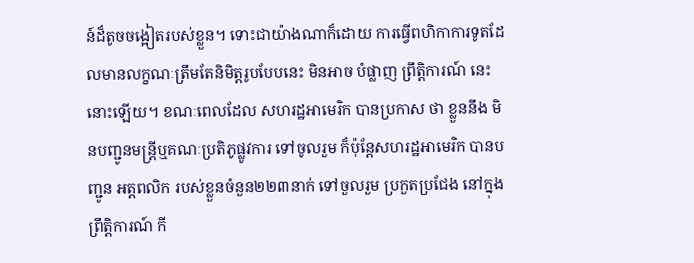ន៍ដ៏តូចចង្អៀតរបស់ខ្លួន។ ទោះជាយ៉ាងណាក៏ដោយ ការធ្វើពហិកាការទូតដែលមានលក្ខណៈត្រឹមតែនិមិត្តរូបបែបនេះ មិនអាច បំផ្លាញ ព្រឹត្តិការណ៍ នេះនោះឡើយ។ ខណៈពេលដែល សហរដ្ឋអាមេរិក បានប្រកាស ថា ខ្លួននឹង មិនបញ្ជូនមន្ត្រីឬគណៈប្រតិភូផ្លូវការ ទៅចូលរួម ក៏ប៉ុន្តែសហរដ្ឋអាមេរិក បានបញ្ជូន អត្តពលិក របស់ខ្លួនចំនួន២២៣នាក់ ទៅចួលរួម ប្រកួតប្រជែង នៅក្នុង ព្រឹត្តិការណ៍ កី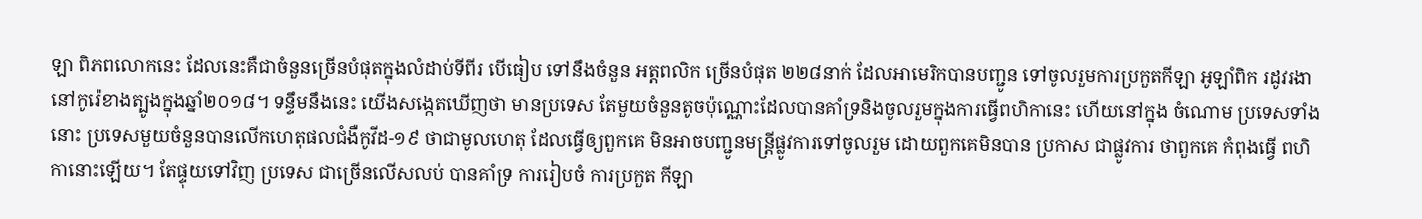ឡា ពិភពលោកនេះ ដែលនេះគឺជាចំនួនច្រើនបំផុតក្នុងលំដាប់ទីពីរ បើធៀប ទៅនឹងចំនួន អត្តពលិក ច្រើនបំផុត ២២៨នាក់ ដែលអាមេរិកបានបញ្ជូន ទៅចូលរួមការប្រកួតកីឡា អូឡាំពិក រដូវរងា នៅកូរ៉េខាងត្បូងក្នុងឆ្នាំ២០១៨។ ទន្ទឹមនឹងនេះ យើងសង្កេតឃើញថា មានប្រទេស តែមួយចំនួនតូចប៉ុណ្ណោះដែលបានគាំទ្រនិងចូលរួមក្នុងការធ្វើពហិកានេះ ហើយនៅក្នុង ចំណោម ប្រទេសទាំងនោះ ប្រទេសមួយចំនួនបានលើកហេតុផលជំងឺកូវីដ-១៩ ថាជាមូលហេតុ ដែលធ្វើឲ្យពួកគេ មិនអាចបញ្ជូនមន្ត្រីផ្លូវការទៅចូលរួម ដោយពួកគេមិនបាន ប្រកាស ជាផ្លូវការ ថាពួកគេ កំពុងធ្វើ ពហិកានោះឡើយ។ តែផ្ទុយទៅវិញ ប្រទេស ជាច្រើនលើសលប់ បានគាំទ្រ ការរៀបចំ ការប្រកួត កីឡា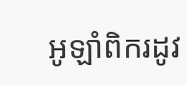អូឡាំពិករដូវ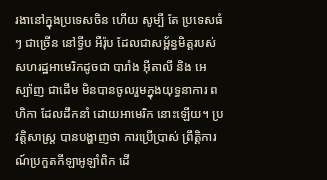រងានៅក្នុងប្រទេសចិន ហើយ សូម្បី តែ ប្រទេសធំៗ ជាច្រើន នៅទ្វីប អឺរ៉ុប ដែលជាសម្ព័ន្ធមិត្តរបស់សហរដ្ឋអាមេរិកដូចជា បារាំង អ៊ីតាលី និង អេស្ប៉ាញ ជាដើម មិនបានចូលរួមក្នុងយុទ្ធនាការ ពហិកា ដែលដឹកនាំ ដោយអាមេរិក នោះឡើយ។ ប្រវត្តិសាស្រ្ត បានបង្ហាញថា ការប្រើប្រាស់ ព្រឹត្តិការណ៍ប្រកួតកីឡាអូឡាំពិក ដើ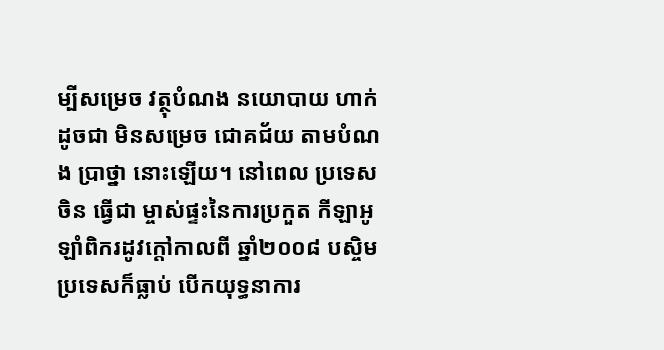ម្បីសម្រេច វត្ថុបំណង នយោបាយ ហាក់ដូចជា មិនសម្រេច ជោគជ័យ តាមបំណង ប្រាថ្នា នោះឡើយ។ នៅពេល ប្រទេសចិន ធ្វើជា ម្ចាស់ផ្ទះនៃការប្រកួត កីឡាអូឡាំពិករដូវក្ដៅកាលពី ឆ្នាំ២០០៨ បស្ចិមប្រទេសក៏ធ្លាប់ បើកយុទ្ធនាការ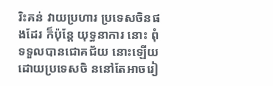រិះគន់ វាយប្រហារ ប្រទេសចិនផងដែរ ក៏ប៉ុន្តែ យុទ្ធនាការ នោះ ពុំទទួលបានជោគជ័យ នោះឡើយ ដោយប្រទេសចិ ននៅតែអាចរៀ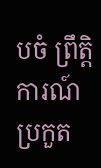បចំ ព្រឹត្តិការណ៍ ប្រកួត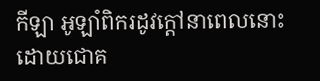កីឡា អូឡាំពិករដូវក្ដៅនាពេលនោះ ដោយជោគ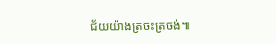ជ័យយ៉ាងត្រចះត្រចង់៕